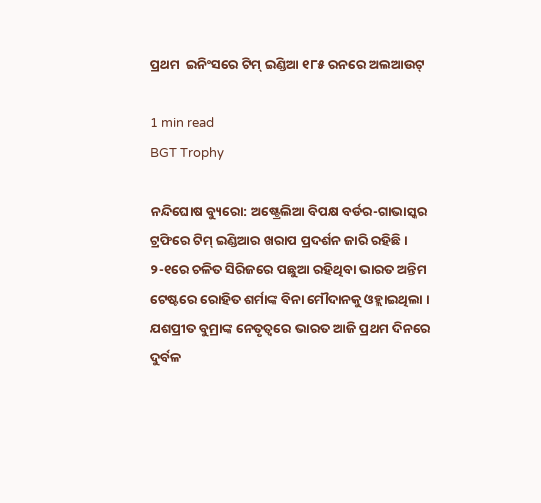ପ୍ରଥମ  ଇନିଂସରେ ଟିମ୍ ଇଣ୍ଡିଆ ୧୮୫ ରନରେ ଅଲଆଉଟ୍‌

1 min read
BGT Trophy

ନନ୍ଦିଘୋଷ ବ୍ୟୁରୋ: ଅଷ୍ଟ୍ରେଲିଆ ବିପକ୍ଷ ବର୍ଡର-ଗାଭାସ୍କର ଟ୍ରଫିରେ ଟିମ୍ ଇଣ୍ଡିଆର ଖରାପ ପ୍ରଦର୍ଶନ ଜାରି ରହିଛି । ୨-୧ରେ ଚଳିତ ସିରିଜରେ ପଛୁଆ ରହିଥିବା ଭାରତ ଅନ୍ତିମ ଟେଷ୍ଟରେ ରୋହିତ ଶର୍ମାଙ୍କ ବିନା ମୌଦାନକୁ ଓହ୍ଲାଇଥିଲା । ଯଶପ୍ରୀତ ବୁମ୍ରାଙ୍କ ନେତୃତ୍ବରେ ଭାରତ ଆଜି ପ୍ରଥମ ଦିନରେ ଦୁର୍ବଳ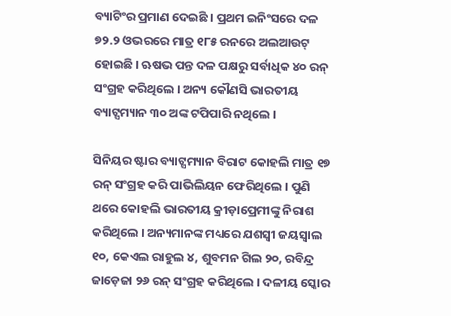ବ୍ୟାଟିଂର ପ୍ରମାଣ ଦେଇଛି । ପ୍ରଥମ ଇନିଂସରେ ଦଳ ୭୨.୨ ଓଭରରେ ମାତ୍ର ୧୮୫ ରନରେ ଅଲଆଉଟ୍ ହୋଇଛି । ଋଷଭ ପନ୍ତ ଦଳ ପକ୍ଷରୁ ସର୍ବାଧିକ ୪୦ ରନ୍ ସଂଗ୍ରହ କରିଥିଲେ । ଅନ୍ୟ କୌଣସି ଭାରତୀୟ ବ୍ୟାଟ୍ସମ୍ୟାନ ୩୦ ଅଙ୍କ ଟପିପାରି ନଥିଲେ ।

ସିନିୟର ଷ୍ଟାର ବ୍ୟାଟ୍ସମ୍ୟାନ ବିରାଟ କୋହଲି ମାତ୍ର ୧୭ ରନ୍ ସଂଗ୍ରହ କରି ପାଭିଲିୟନ ଫେରିଥିଲେ । ପୁଣି ଥରେ କୋହଲି ଭାରତୀୟ କ୍ରୀଡ଼ାପ୍ରେମୀଙ୍କୁ ନିରାଶ କରିଥିଲେ । ଅନ୍ୟମାନଙ୍କ ମଧ୍ୟରେ ଯଶସ୍ବୀ ଜୟସ୍ବାଲ ୧୦, କେଏଲ ରାହୁଲ ୪, ଶୁବମନ ଗିଲ ୨୦, ରବିନ୍ଦ୍ର ଜାଡ଼େଜା ୨୬ ରନ୍ ସଂଗ୍ରହ କରିଥିଲେ । ଦଳୀୟ ସ୍କୋର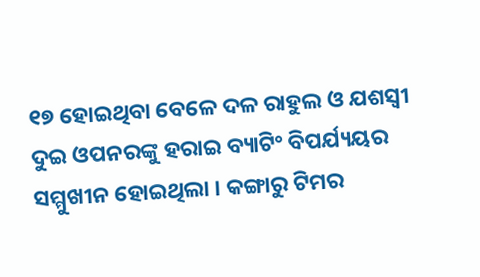୧୭ ହୋଇଥିବା ବେଳେ ଦଳ ରାହୁଲ ଓ ଯଶସ୍ବୀ ଦୁଇ ଓପନରଙ୍କୁ ହରାଇ ବ୍ୟାଟିଂ ବିପର୍ଯ୍ୟୟର ସମ୍ମୁଖୀନ ହୋଇଥିଲା । କଙ୍ଗାରୁ ଟିମର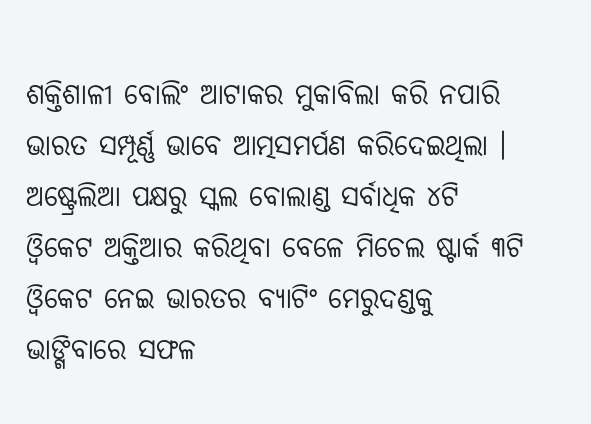ଶକ୍ତିଶାଳୀ ବୋଲିଂ ଆଟାକର ମୁକାବିଲା କରି ନପାରି ଭାରତ ସମ୍ପୂର୍ଣ୍ଣ ଭାବେ ଆତ୍ମସମର୍ପଣ କରିଦେଇଥିଲା । ଅଷ୍ଟ୍ରେଲିଆ ପକ୍ଷରୁ ସ୍କଲ ବୋଲାଣ୍ଡ ସର୍ବାଧିକ ୪ଟି ଓ୍ବିକେଟ ଅକ୍ତିଆର କରିଥିବା ବେଳେ ମିଚେଲ ଷ୍ଟାର୍କ ୩ଟି ଓ୍ବିକେଟ ନେଇ ଭାରତର ବ୍ୟାଟିଂ ମେରୁଦଣ୍ଡକୁ ଭାଙ୍ଗିବାରେ ସଫଳ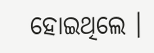ହୋଇଥିଲେ ।